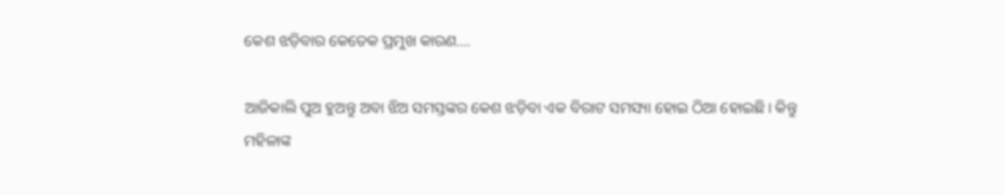କେଶ ଝଡ଼ିବାର କେତେକ ପ୍ରମୁଖ କାରଣ….

ଆଜିକାଲି ପୁଅ ହୁଅନ୍ତୁ ଅବା ଝିଅ ସମସ୍ତଙ୍କର କେଶ ଝଡ଼ିବା ଏକ ବିରାଟ ସମସ୍ୟା ହୋଇ ଠିଆ ହୋଇଛି। କିନ୍ତୁ ମହିଳାଙ୍କ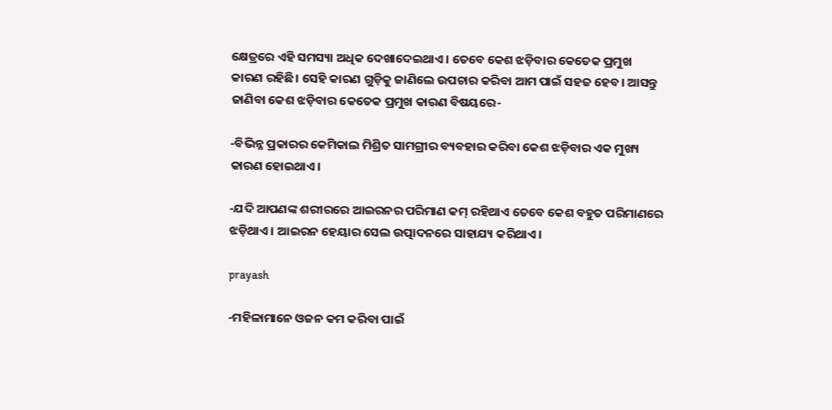କ୍ଷେତ୍ରରେ ଏହି ସମସ୍ୟା ଅଧିକ ଦେଖାଦେଇଥାଏ । ତେବେ କେଶ ଝଡ଼ିବାର କେତେକ ପ୍ରମୁଖ କାରଣ ରହିଛି। ସେହି କାରଣ ଗୁଡ଼ିକୁ ଜାଣିଲେ ଉପଚାର କରିବା ଆମ ପାଇଁ ସହଜ ହେବ। ଆସନ୍ତୁ ଜାଣିବା କେଶ ଝଡ଼ିବାର କେତେକ ପ୍ରମୁଖ କାରଣ ବିଷୟରେ-

-ବିଭିନ୍ନ ପ୍ରକାରର କେମିକାଲ ମିଶ୍ରିତ ସାମଗ୍ରୀର ବ୍ୟବହାର କରିବା କେଶ ଝଡ଼ିବାର ଏକ ମୁଖ୍ୟ କାରଣ ହୋଇଥାଏ।

-ଯଦି ଆପଣଙ୍କ ଶରୀରରେ ଆଇରନର ପରିମାଣ କମ୍ ରହିଥାଏ ତେବେ କେଶ ବହୁତ ପରିମାଣରେ ଝଡ଼ିଥାଏ । ଆଇରନ ହେୟାର ସେଲ ଉତ୍ପାଦନରେ ସାହାଯ୍ୟ କରିଥାଏ।

prayash

-ମହିଳାମାନେ ଓଜନ କମ କରିବା ପାଇଁ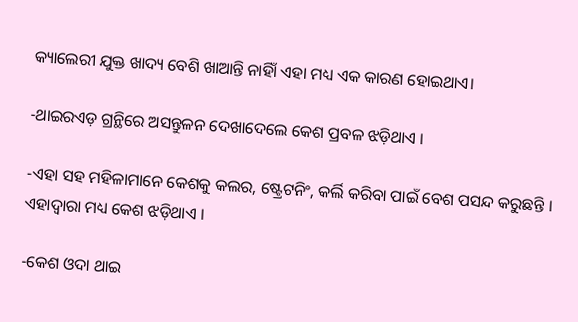କ୍ୟାଲେରୀ ଯୁକ୍ତ ଖାଦ୍ୟ ବେଶି ଖାଆନ୍ତି ନାହିାଁ ଏହା ମଧ୍ୟ ଏକ କାରଣ ହୋଇଥାଏ।

-ଥାଇରଏଡ଼ ଗ୍ରନ୍ଥିରେ ଅସନ୍ତୁଳନ ଦେଖାଦେଲେ କେଶ ପ୍ରବଳ ଝଡ଼ିଥାଏ ।

-ଏହା ସହ ମହିଳାମାନେ କେଶକୁ କଲର, ଷ୍ଟ୍ରେଟନିଂ, କର୍ଲି କରିବା ପାଇଁ ବେଶ ପସନ୍ଦ କରୁଛନ୍ତି । ଏହାଦ୍ୱାରା ମଧ୍ୟ କେଶ ଝଡ଼ିଥାଏ ।

-କେଶ ଓଦା ଥାଇ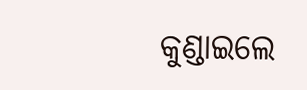କୁଣ୍ଡାଇଲେ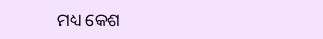ମଧ୍ୟ କେଶ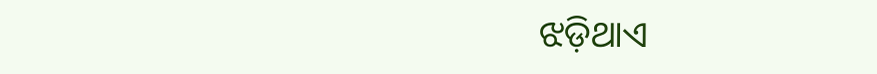ଝଡ଼ିଥାଏ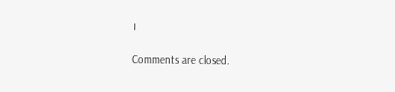।

Comments are closed.